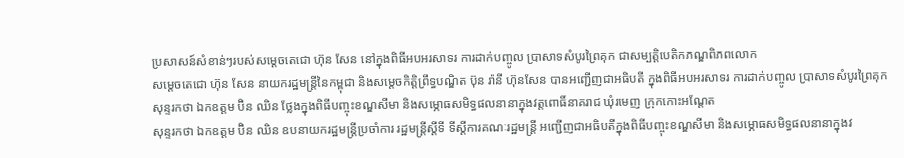ប្រសាសន៍សំខាន់ៗរបស់សម្តេចតេជោ ហ៊ុន សែន នៅក្នុងពិធីអបអរសាទរ ការដាក់បញ្ចូល ប្រាសាទសំបូរព្រៃគុក ជាសម្បត្តិបេតិកភណ្ឌពិភពលោក
សម្ដេចតេជោ ហ៊ុន សែន នាយករដ្ឋមន្ដ្រីនៃកម្ពុជា និងសម្តេចកិត្តិព្រឹទ្ធបណ្ឌិត ប៊ុន រ៉ានី ហ៊ុនសែន បានអញ្ជើញជាអធិបតី ក្នុងពិធីអបអរសាទរ ការដាក់បញ្ចូល ប្រាសាទសំបូរព្រៃគុក
សុន្ទរកថា ឯកឧត្តម ប៊ិន ឈិន ថ្លែងក្នុងពិធីបញ្ចុះខណ្ឌសីមា និងសម្ភោធសមិទ្ធផលនានាក្នុងវត្តពោធិ៍នាគរាជ ឃុំរមេញ ក្រុកកោះអណ្តែត
សុន្ទរកថា ឯកឧត្តម ប៊ិន ឈិន ឧបនាយករដ្ឋមន្ត្រីប្រចាំការ រដ្ឋមន្ត្រីស្តីទី ទីស្តីការគណៈរដ្ឋមន្ត្រី អញ្ជើញជាអធិបតីក្នុងពិធីបញ្ចុះខណ្ឌសីមា និងសម្ភោធសមិទ្ធផលនានាក្នុងវ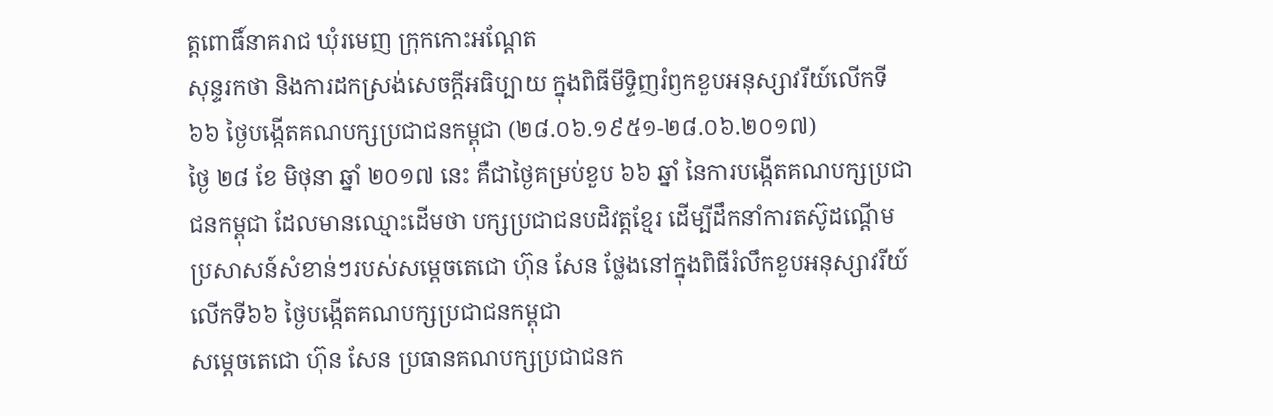ត្តពោធិ៍នាគរាជ ឃុំរមេញ ក្រុកកោះអណ្តែត
សុន្ទរកថា និងការដកស្រង់សេចក្តីអធិប្បាយ ក្នុងពិធីមីទ្ទិញរំឭកខួបអនុស្សាវរីយ៍លើកទី ៦៦ ថ្ងៃបង្កើតគណបក្សប្រជាជនកម្ពុជា (២៨.០៦.១៩៥១-២៨.០៦.២០១៧)
ថ្ងៃ ២៨ ខែ មិថុនា ឆ្នាំ ២០១៧ នេះ គឺជាថ្ងៃគម្រប់ខួប ៦៦ ឆ្នាំ នៃការបង្កើតគណបក្សប្រជាជនកម្ពុជា ដែលមានឈ្មោះដើមថា បក្សប្រជាជនបដិវត្តខ្មែរ ដើម្បីដឹកនាំការតស៊ូដណ្តើម
ប្រសាសន៍សំខាន់ៗរបស់សម្តេចតេជោ ហ៊ុន សែន ថ្លែងនៅក្នុងពិធីរំលឹកខួបអនុស្សាវរីយ៍លើកទី៦៦ ថ្ងៃបង្កើតគណបក្សប្រជាជនកម្ពុជា
សម្តេចតេជោ ហ៊ុន សែន ប្រធានគណបក្សប្រជាជនក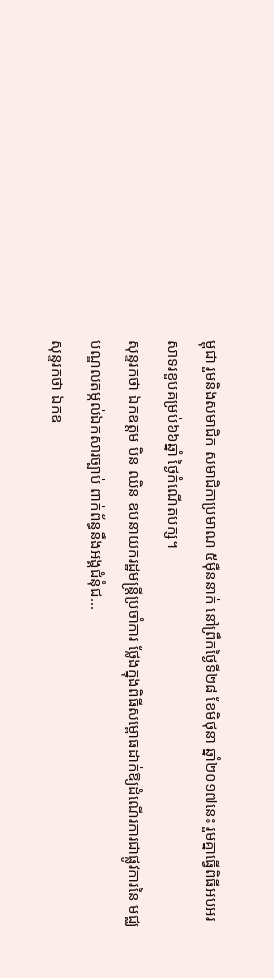ម្ពុជា រួមនិងសមាជិក សមាជិកាប្រមាណ ៥ម៉ឺននាក់ នៅព្រឹកថ្ងៃទី២៨ ខែមិថុនា ឆ្នាំ២០១៧នេះ រួមគ្នាធ្វើពិធីអបអរសាទរខួបគម្រប់៦៦ឆ្នាំ ថ្ងៃកំណើតបក្ស។
សុន្ទរកថា ឯកឧត្តម បិន ឈិន ឧបនាយករដ្ឋមន្រ្តីប្រចាំការ ថ្លែងក្នុងពិធីសម្ពោធដាក់ឱ្យដំណើរការជាផ្លូវការនៃ មជ្ឈបណ្ឌលតម្កល់ឯកសារច្បាប់ ពាក់ព័ន្ធនឹងអង្គជំនុំជ...
សុន្ទរកថា ឯកឧ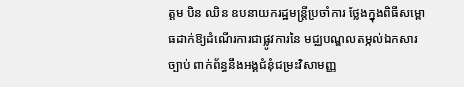ត្តម បិន ឈិន ឧបនាយករដ្ឋមន្រ្តីប្រចាំការ ថ្លែងក្នុងពិធីសម្ពោធដាក់ឱ្យដំណើរការជាផ្លូវការនៃ មជ្ឈបណ្ឌលតម្កល់ឯកសារច្បាប់ ពាក់ព័ន្ធនឹងអង្គជំនុំជម្រះវិសាមញ្ញ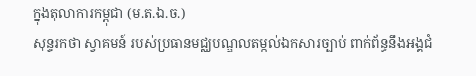ក្នុងតុលាការកម្ពុជា (ម.ត.ឯ.ច.)
សុន្ទរកថា ស្វាគមន៍ របស់ប្រធានមជ្ឈបណ្ឌលតម្កល់ឯកសារច្បាប់ ពាក់ព័ន្ធនឹងអង្គជំ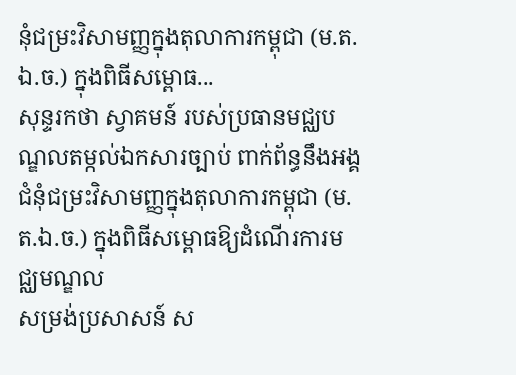នុំជម្រះវិសាមញ្ញក្នុងតុលាការកម្ពុជា (ម.ត.ឯ.ច.) ក្នុងពិធីសម្ពោធ...
សុន្ទរកថា ស្វាគមន៍ របស់ប្រធានមជ្ឈបណ្ឌលតម្កល់ឯកសារច្បាប់ ពាក់ព័ន្ធនឹងអង្គជំនុំជម្រះវិសាមញ្ញក្នុងតុលាការកម្ពុជា (ម.ត.ឯ.ច.) ក្នុងពិធីសម្ពោធឱ្យដំណើរការមជ្ឈមណ្ឌល
សម្រង់ប្រសាសន៍ ស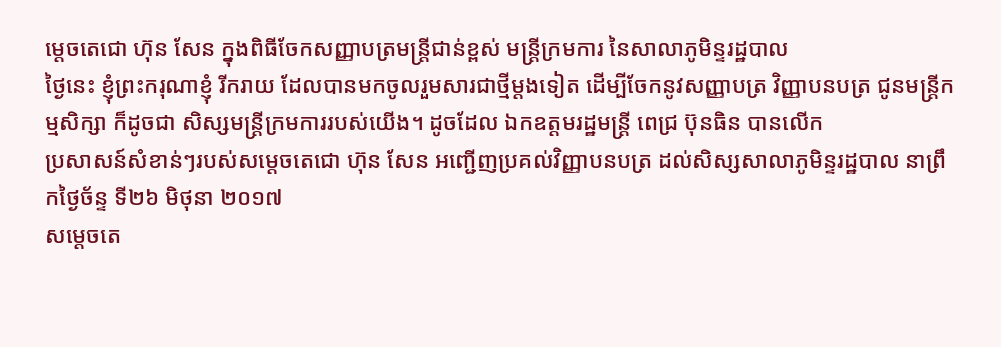ម្តេចតេជោ ហ៊ុន សែន ក្នុងពិធីចែកសញ្ញាបត្រមន្ត្រីជាន់ខ្ពស់ មន្ត្រីក្រមការ នៃសាលាភូមិន្ទរដ្ឋបាល
ថ្ងៃនេះ ខ្ញុំព្រះករុណាខ្ញុំ រីករាយ ដែលបានមកចូលរួមសារជាថ្មីម្តងទៀត ដើម្បីចែកនូវសញ្ញាបត្រ វិញ្ញាបនបត្រ ជូនមន្ត្រីកម្មសិក្សា ក៏ដូចជា សិស្សមន្ត្រីក្រមការរបស់យើង។ ដូចដែល ឯកឧត្តមរដ្ឋមន្ត្រី ពេជ្រ ប៊ុនធិន បានលើក
ប្រសាសន៍សំខាន់ៗរបស់សម្តេចតេជោ ហ៊ុន សែន អញ្ជើញប្រគល់វិញ្ញាបនបត្រ ដល់សិស្សសាលាភូមិន្ទរដ្ឋបាល នាព្រឹកថ្ងៃច័ន្ទ ទី២៦ មិថុនា ២០១៧
សម្តេចតេ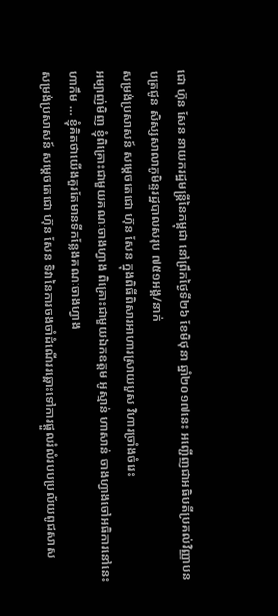ជោ ហ៊ុន សែន នាយករដ្ឋមន្រ្តីនៃកម្ពុជា នៅព្រឹកថ្ងៃទី២៦ ខែមិថុនា ឆ្នាំ២០១៧នេះ អញ្ជើញជាអធិបតីប្រគល់វិញ្ញាបនបត្រជូន សិស្សសាលាភូមិន្ទរដ្ឋបាលសរុប ៧៥១អង្គ/នាក់
សម្រង់ប្រសាសន៍ សម្តេចតេជោ ហ៊ុន សែន ក្នុងពិធីពិសារអាហារស្រាយបួស វិហារច្រាំងចំរេះ
អម្បាញ់មិញ ខ្ញុំពិគ្រោះជាមួយគណៈចាងហ្វាង ពិគ្រោះជាមួយឯកឧត្តម អូស្មាន់ ហាសាន់ ចាងហ្វាងចៅអធិការនៅនេះ ហាកឹម … ខ្ញុំគិតថាយើងគួរតែមានទីកន្លែងគណៈចាងហ្វាង
សម្រង់ប្រសាសន៍ សម្តេចតេជោ ហ៊ុន សែន ទិវានៃការចងចាំដំណើររឆ្ពោះទៅការផ្ដួលរំលំរបបប្រល័យពូជសាស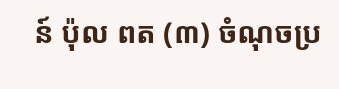ន៍ ប៉ុល ពត (៣) ចំណុចប្រ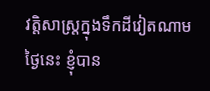វត្តិសាស្ត្រក្នុងទឹកដីវៀតណាម
ថ្ងៃនេះ ខ្ញុំបាន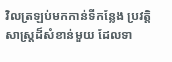វិលត្រឡប់មកកាន់ទីកន្លែង ប្រវត្តិសាស្រ្តដ៏សំខាន់មួយ ដែលទា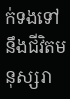ក់ទងទៅនឹងជីវិតមនុស្សរា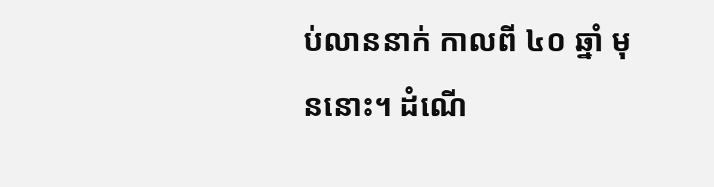ប់លាននាក់ កាលពី ៤០ ឆ្នាំ មុននោះ។ ដំណើ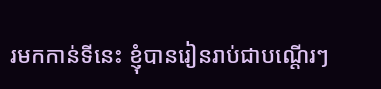រមកកាន់ទីនេះ ខ្ញុំបានរៀនរាប់ជាបណ្តើរៗ